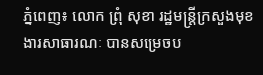ភ្នំពេញ៖ លោក ព្រុំ សុខា រដ្ឋមន្ត្រីក្រសួងមុខងារសាធារណៈ បានសម្រេចប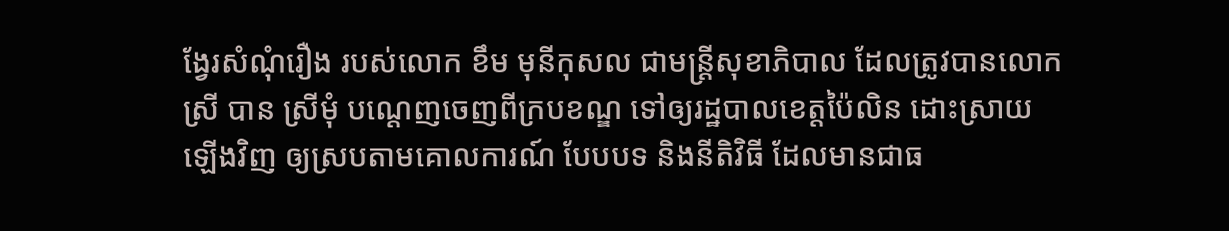ង្វែរសំណុំរឿង របស់លោក ខឹម មុនីកុសល ជាមន្ត្រីសុខាភិបាល ដែលត្រូវបានលោកស្រី បាន ស្រីមុំ បណ្ដេញចេញពីក្របខណ្ឌ ទៅឲ្យរដ្ឋបាលខេត្តប៉ៃលិន ដោះស្រាយឡើងវិញ ឲ្យស្របតាមគោលការណ៍ បែបបទ និងនីតិវិធី ដែលមានជាធ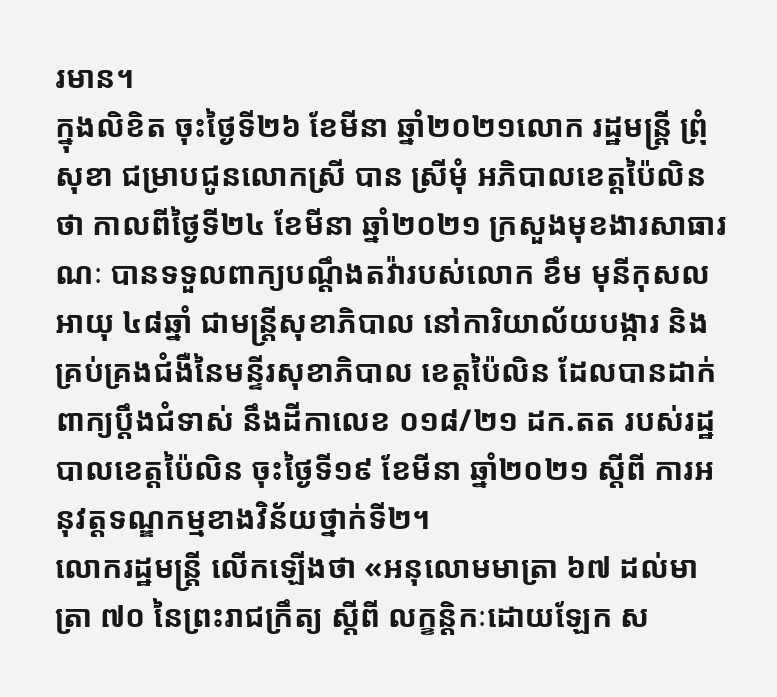រមាន។
ក្នុងលិខិត ចុះថ្ងៃទី២៦ ខែមីនា ឆ្នាំ២០២១លោក រដ្ឋមន្ត្រី ព្រុំ សុខា ជម្រាបជូនលោកស្រី បាន ស្រីមុំ អភិបាលខេត្តប៉ៃលិនថា កាលពីថ្ងៃទី២៤ ខែមីនា ឆ្នាំ២០២១ ក្រសួងមុខងារសាធារណៈ បានទទួលពាក្យបណ្តឹងតវ៉ារបស់លោក ខឹម មុនីកុសល អាយុ ៤៨ឆ្នាំ ជាមន្ត្រីសុខាភិបាល នៅការិយាល័យបង្ការ និងគ្រប់គ្រងជំងឺនៃមន្ទីរសុខាភិបាល ខេត្តប៉ៃលិន ដែលបានដាក់ពាក្យប្តឹងជំទាស់ នឹងដីកាលេខ ០១៨/២១ ដក.តត របស់រដ្ឋបាលខេត្តប៉ៃលិន ចុះថ្ងៃទី១៩ ខែមីនា ឆ្នាំ២០២១ ស្តីពី ការអនុវត្តទណ្ឌកម្មខាងវិន័យថ្នាក់ទី២។
លោករដ្ឋមន្ត្រី លើកឡើងថា «អនុលោមមាត្រា ៦៧ ដល់មាត្រា ៧០ នៃព្រះរាជក្រឹត្យ ស្តីពី លក្ខន្តិកៈដោយឡែក ស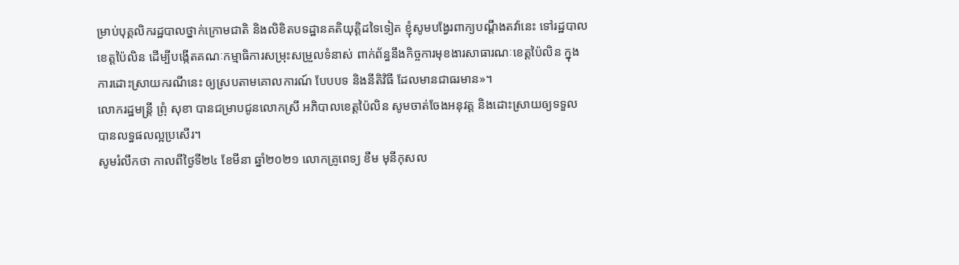ម្រាប់បុគ្គលិករដ្ឋបាលថ្នាក់ក្រោមជាតិ និងលិខិតបទដ្ឋានគតិយុត្តិដទៃទៀត ខ្ញុំសូមបង្វែរពាក្យបណ្តឹងតវ៉ានេះ ទៅរដ្ឋបាលខេត្តប៉ៃលិន ដើម្បីបង្កើតគណៈកម្មាធិការសម្រុះសម្រួលទំនាស់ ពាក់ព័ន្ធនឹងកិច្ចការមុខងារសាធារណៈខេត្តប៉ៃលិន ក្នុងការដោះស្រាយករណីនេះ ឲ្យស្របតាមគោលការណ៍ បែបបទ និងនីតិវិធី ដែលមានជាធរមាន»។
លោករដ្ឋមន្ត្រី ព្រុំ សុខា បានជម្រាបជូនលោកស្រី អភិបាលខេត្តប៉ៃលិន សូមចាត់ចែងអនុវត្ត និងដោះស្រាយឲ្យទទួលបានលទ្ធផលល្អប្រសើរ។
សូមរំលឹកថា កាលពីថ្ងៃទី២៤ ខែមីនា ឆ្នាំ២០២១ លោកគ្រូពេទ្យ ខឹម មុនីកុសល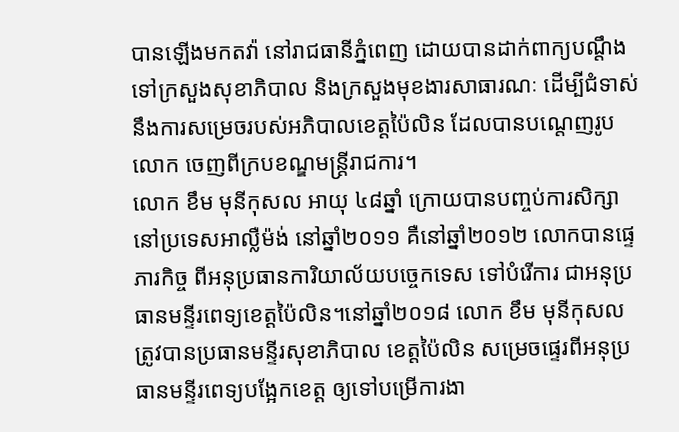បានឡើងមកតវ៉ា នៅរាជធានីភ្នំពេញ ដោយបានដាក់ពាក្យបណ្តឹង ទៅក្រសួងសុខាភិបាល និងក្រសួងមុខងារសាធារណៈ ដើម្បីជំទាស់នឹងការសម្រេចរបស់អភិបាលខេត្តប៉ៃលិន ដែលបានបណ្តេញរូបលោក ចេញពីក្របខណ្ឌមន្ត្រីរាជការ។
លោក ខឹម មុនីកុសល អាយុ ៤៨ឆ្នាំ ក្រោយបានបញ្ចប់ការសិក្សា នៅប្រទេសអាល្លឺម៉ង់ នៅឆ្នាំ២០១១ គឺនៅឆ្នាំ២០១២ លោកបានផ្ទេភារកិច្ច ពីអនុប្រធានការិយាល័យបច្ចេកទេស ទៅបំរើការ ជាអនុប្រធានមន្ទីរពេទ្យខេត្តប៉ៃលិន។នៅឆ្នាំ២០១៨ លោក ខឹម មុនីកុសល ត្រូវបានប្រធានមន្ទីរសុខាភិបាល ខេត្តប៉ៃលិន សម្រេចផ្ទេរពីអនុប្រធានមន្ទីរពេទ្យបង្អែកខេត្ត ឲ្យទៅបម្រើការងា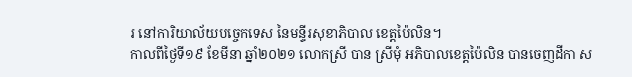រ នៅការិយាល័យបច្ចេកទេស នៃមន្ទីរសុខាភិបាល ខេត្តប៉ៃលិន។
កាលពីថ្ងៃទី១៩ ខែមីនា ឆ្នាំ២០២១ លោកស្រី បាន ស្រីមុំ អភិបាលខេត្តប៉ៃលិន បានចេញដីកា ស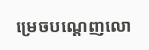ម្រេចបណ្តេញលោ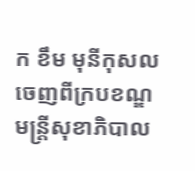ក ខឹម មុនីកុសល ចេញពីក្របខណ្ឌមន្ត្រីសុខាភិបាល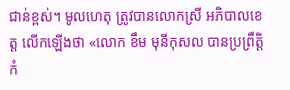ជាន់ខ្ពស់។ មូលហេតុ ត្រូវបានលោកស្រី អភិបាលខេត្ត លើកឡើងថា «លោក ខឹម មុនីកុសល បានប្រព្រឹត្តិកំ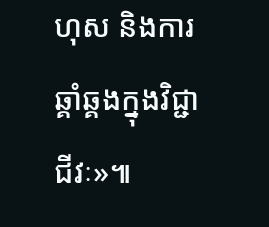ហុស និងការឆ្គាំឆ្គងក្នុងវិជ្ជាជីវៈ»៕